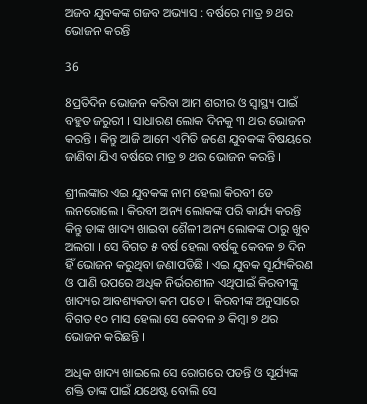ଅଜବ ଯୁବକଙ୍କ ଗଜବ ଅଭ୍ୟାସ : ବର୍ଷରେ ମାତ୍ର ୭ ଥର ଭୋଜନ କରନ୍ତି

36

8ପ୍ରତିଦିନ ଭୋଜନ କରିବା ଆମ ଶରୀର ଓ ସ୍ୱାସ୍ଥ୍ୟ ପାଇଁ ବହୁତ ଜରୁରୀ । ସାଧାରଣ ଲୋକ ଦିନକୁ ୩ ଥର ଭୋଜନ କରନ୍ତି । କିନ୍ତୁ ଆଜି ଆମେ ଏମିତି ଜଣେ ଯୁବକଙ୍କ ବିଷୟରେ ଜାଣିବା ଯିଏ ବର୍ଷରେ ମାତ୍ର ୭ ଥର ଭୋଜନ କରନ୍ତି ।

ଶ୍ରୀଲଙ୍କାର ଏଇ ଯୁବକଙ୍କ ନାମ ହେଲା କିରବୀ ଡେ ଲନରୋଲେ । କିରବୀ ଅନ୍ୟ ଲୋକଙ୍କ ପରି କାର୍ଯ୍ୟ କରନ୍ତି କିନ୍ତୁ ତାଙ୍କ ଖାଦ୍ୟ ଖାଇବା ଶୈଳୀ ଅନ୍ୟ ଲୋକଙ୍କ ଠାରୁ ଖୁବ ଅଲଗା । ସେ ବିଗତ ୫ ବର୍ଷ ହେଲା ବର୍ଷକୁ କେବଳ ୭ ଦିନ ହିଁ ଭୋଜନ କରୁଥିବା ଜଣାପଡିଛି । ଏଇ ଯୁବକ ସୂର୍ଯ୍ୟକିରଣ ଓ ପାଣି ଉପରେ ଅଧିକ ନିର୍ଭରଶୀଳ ଏଥିପାଇଁ କିରବୀଙ୍କୁ ଖାଦ୍ୟର ଆବଶ୍ୟକତା କମ ପଡେ । କିରବୀଙ୍କ ଅନୁସାରେ ବିଗତ ୧୦ ମାସ ହେଲା ସେ କେବଳ ୬ କିମ୍ବା ୭ ଥର ଭୋଜନ କରିଛନ୍ତି ।

ଅଧିକ ଖାଦ୍ୟ ଖାଇଲେ ସେ ରୋଗରେ ପଡନ୍ତି ଓ ସୂର୍ଯ୍ୟଙ୍କ ଶକ୍ତି ତାଙ୍କ ପାଇଁ ଯଥେଷ୍ଟ ବୋଲି ସେ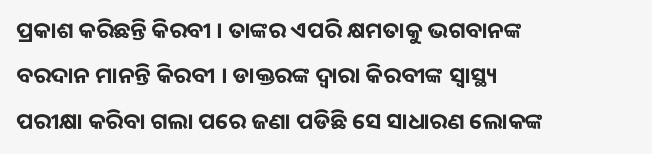ପ୍ରକାଶ କରିଛନ୍ତି କିରବୀ । ତାଙ୍କର ଏପରି କ୍ଷମତାକୁ ଭଗବାନଙ୍କ ବରଦାନ ମାନନ୍ତି କିରବୀ । ଡାକ୍ତରଙ୍କ ଦ୍ୱାରା କିରବୀଙ୍କ ସ୍ୱାସ୍ଥ୍ୟ ପରୀକ୍ଷା କରିବା ଗଲା ପରେ ଜଣା ପଡିଛି ସେ ସାଧାରଣ ଲୋକଙ୍କ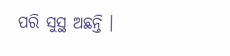ପରି ସୁସ୍ଥ ଅଛନ୍ତି ।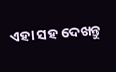ଏହା ସହ ଦେଖନ୍ତୁ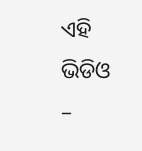ଏହି ଭିଡିଓ –